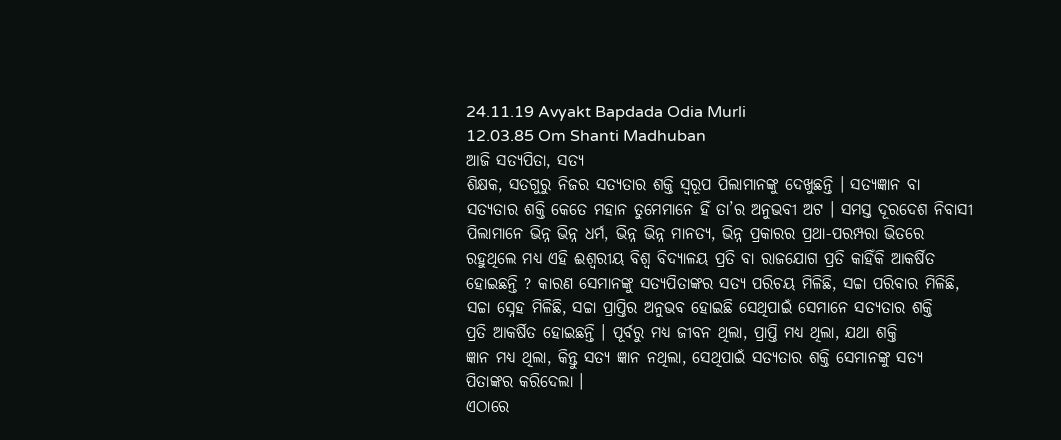24.11.19 Avyakt Bapdada Odia Murli
12.03.85 Om Shanti Madhuban
ଆଜି ସତ୍ୟପିତା, ସତ୍ୟ
ଶିକ୍ଷକ, ସତଗୁରୁ ନିଜର ସତ୍ୟତାର ଶକ୍ତି ସ୍ୱରୂପ ପିଲାମାନଙ୍କୁ ଦେଖୁଛନ୍ତି । ସତ୍ୟଜ୍ଞାନ ବା
ସତ୍ୟତାର ଶକ୍ତି କେତେ ମହାନ ତୁମେମାନେ ହିଁ ତା’ର ଅନୁଭବୀ ଅଟ । ସମସ୍ତ ଦୂରଦେଶ ନିବାସୀ
ପିଲାମାନେ ଭିନ୍ନ ଭିନ୍ନ ଧର୍ମ, ଭିନ୍ନ ଭିନ୍ନ ମାନତ୍ୟ, ଭିନ୍ନ ପ୍ରକାରର ପ୍ରଥା-ପରମ୍ପରା ଭିତରେ
ରହୁଥିଲେ ମଧ୍ୟ ଏହି ଈଶ୍ୱରୀୟ ବିଶ୍ୱ ବିଦ୍ୟାଳୟ ପ୍ରତି ବା ରାଜଯୋଗ ପ୍ରତି କାହିଁକି ଆକର୍ଷିତ
ହୋଇଛନ୍ତି ? କାରଣ ସେମାନଙ୍କୁ ସତ୍ୟପିତାଙ୍କର ସତ୍ୟ ପରିଚୟ ମିଳିଛି, ସଚ୍ଚା ପରିବାର ମିଳିଛି,
ସଚ୍ଚା ସ୍ନେହ ମିଳିଛି, ସଚ୍ଚା ପ୍ରାପ୍ତିର ଅନୁଭବ ହୋଇଛି ସେଥିପାଇଁ ସେମାନେ ସତ୍ୟତାର ଶକ୍ତି
ପ୍ରତି ଆକର୍ଷିତ ହୋଇଛନ୍ତି । ପୂର୍ବରୁ ମଧ୍ୟ ଜୀବନ ଥିଲା, ପ୍ରାପ୍ତି ମଧ୍ୟ ଥିଲା, ଯଥା ଶକ୍ତି
ଜ୍ଞାନ ମଧ୍ୟ ଥିଲା, କିନ୍ତୁ ସତ୍ୟ ଜ୍ଞାନ ନଥିଲା, ସେଥିପାଇଁ ସତ୍ୟତାର ଶକ୍ତି ସେମାନଙ୍କୁ ସତ୍ୟ
ପିତାଙ୍କର କରିଦେଲା ।
ଏଠାରେ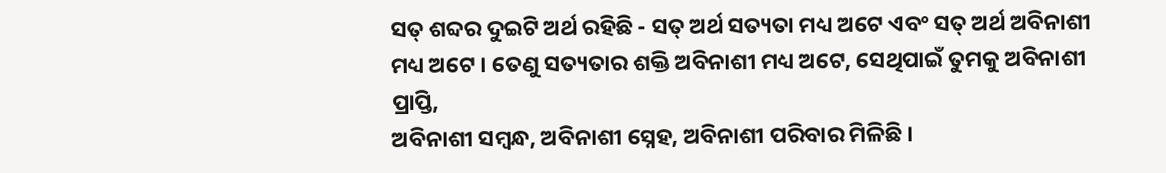ସତ୍ ଶବ୍ଦର ଦୁଇଟି ଅର୍ଥ ରହିଛି - ସତ୍ ଅର୍ଥ ସତ୍ୟତା ମଧ୍ୟ ଅଟେ ଏବଂ ସତ୍ ଅର୍ଥ ଅବିନାଶୀ
ମଧ୍ୟ ଅଟେ । ତେଣୁ ସତ୍ୟତାର ଶକ୍ତି ଅବିନାଶୀ ମଧ୍ୟ ଅଟେ, ସେଥିପାଇଁ ତୁମକୁ ଅବିନାଶୀ ପ୍ରାପ୍ତି,
ଅବିନାଶୀ ସମ୍ବନ୍ଧ, ଅବିନାଶୀ ସ୍ନେହ, ଅବିନାଶୀ ପରିବାର ମିଳିଛି ।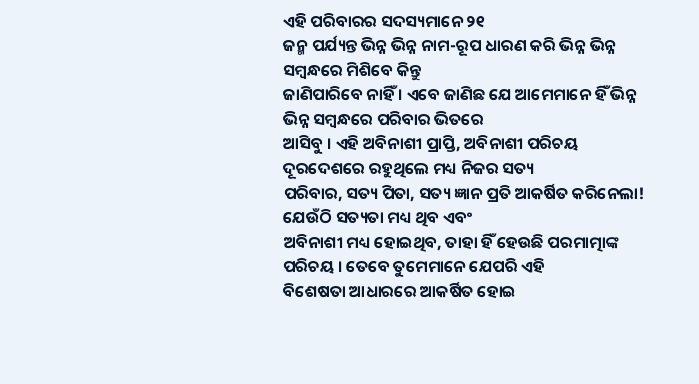ଏହି ପରିବାରର ସଦସ୍ୟମାନେ ୨୧
ଜନ୍ମ ପର୍ଯ୍ୟନ୍ତ ଭିନ୍ନ ଭିନ୍ନ ନାମ-ରୂପ ଧାରଣ କରି ଭିନ୍ନ ଭିନ୍ନ ସମ୍ବନ୍ଧରେ ମିଶିବେ କିନ୍ତୁ
ଜାଣିପାରିବେ ନାହିଁ । ଏବେ ଜାଣିଛ ଯେ ଆମେମାନେ ହିଁ ଭିନ୍ନ ଭିନ୍ନ ସମ୍ବନ୍ଧରେ ପରିବାର ଭିତରେ
ଆସିବୁ । ଏହି ଅବିନାଶୀ ପ୍ରାପ୍ତି, ଅବିନାଶୀ ପରିଚୟ ଦୂରଦେଶରେ ରହୁଥିଲେ ମଧ୍ୟ ନିଜର ସତ୍ୟ
ପରିବାର, ସତ୍ୟ ପିତା, ସତ୍ୟ ଜ୍ଞାନ ପ୍ରତି ଆକର୍ଷିତ କରିନେଲା! ଯେଉଁଠି ସତ୍ୟତା ମଧ୍ୟ ଥିବ ଏବଂ
ଅବିନାଶୀ ମଧ୍ୟ ହୋଇଥିବ, ତାହା ହିଁ ହେଉଛି ପରମାତ୍ମାଙ୍କ ପରିଚୟ । ତେବେ ତୁମେମାନେ ଯେପରି ଏହି
ବିଶେଷତା ଆଧାରରେ ଆକର୍ଷିତ ହୋଇ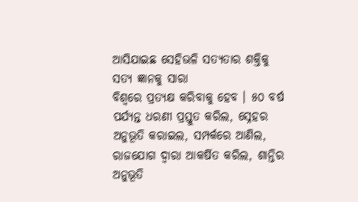ଆସିଯାଇଛ ସେହିଭଳି ସତ୍ୟତାର ଶକ୍ତିକୁ ସତ୍ୟ ଜ୍ଞାନକୁ ସାରା
ବିଶ୍ୱରେ ପ୍ରତ୍ୟକ୍ଷ କରିବାକୁ ହେବ । ୫୦ ବର୍ଷ ପର୍ଯ୍ୟନ୍ତ ଧରଣୀ ପ୍ରସ୍ତୁତ କରିଲ, ସ୍ନେହର
ଅନୁଭୂତି କରାଇଲ, ସମ୍ପର୍କରେ ଆଣିଲ, ରାଜଯୋଗ ଦ୍ୱାରା ଆକର୍ଷିତ କରିଲ, ଶାନ୍ତିର ଅନୁଭୂତି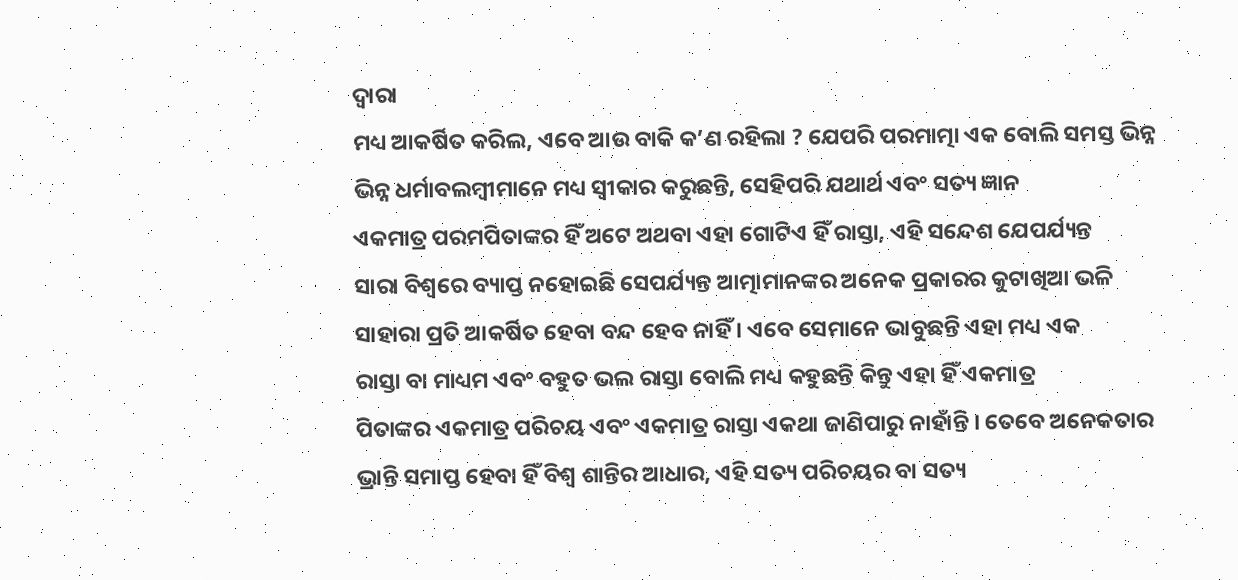ଦ୍ୱାରା
ମଧ୍ୟ ଆକର୍ଷିତ କରିଲ, ଏବେ ଆଉ ବାକି କ’ଣ ରହିଲା ? ଯେପରି ପରମାତ୍ମା ଏକ ବୋଲି ସମସ୍ତ ଭିନ୍ନ
ଭିନ୍ନ ଧର୍ମାବଲମ୍ବୀମାନେ ମଧ୍ୟ ସ୍ୱୀକାର କରୁଛନ୍ତି, ସେହିପରି ଯଥାର୍ଥ ଏବଂ ସତ୍ୟ ଜ୍ଞାନ
ଏକମାତ୍ର ପରମପିତାଙ୍କର ହିଁ ଅଟେ ଅଥବା ଏହା ଗୋଟିଏ ହିଁ ରାସ୍ତା, ଏହି ସନ୍ଦେଶ ଯେପର୍ଯ୍ୟନ୍ତ
ସାରା ବିଶ୍ୱରେ ବ୍ୟାପ୍ତ ନହୋଇଛି ସେପର୍ଯ୍ୟନ୍ତ ଆତ୍ମାମାନଙ୍କର ଅନେକ ପ୍ରକାରର କୁଟାଖିଆ ଭଳି
ସାହାରା ପ୍ରତି ଆକର୍ଷିତ ହେବା ବନ୍ଦ ହେବ ନାହିଁ । ଏବେ ସେମାନେ ଭାବୁଛନ୍ତି ଏହା ମଧ୍ୟ ଏକ
ରାସ୍ତା ବା ମାଧ୍ୟମ ଏବଂ ବହୁତ ଭଲ ରାସ୍ତା ବୋଲି ମଧ୍ୟ କହୁଛନ୍ତି କିନ୍ତୁ ଏହା ହିଁ ଏକମାତ୍ର
ପିତାଙ୍କର ଏକମାତ୍ର ପରିଚୟ ଏବଂ ଏକମାତ୍ର ରାସ୍ତା ଏକଥା ଜାଣିପାରୁ ନାହାଁନ୍ତି । ତେବେ ଅନେକତାର
ଭ୍ରାନ୍ତି ସମାପ୍ତ ହେବା ହିଁ ବିଶ୍ୱ ଶାନ୍ତିର ଆଧାର, ଏହି ସତ୍ୟ ପରିଚୟର ବା ସତ୍ୟ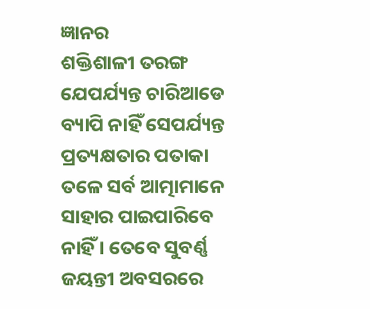ଜ୍ଞାନର
ଶକ୍ତିଶାଳୀ ତରଙ୍ଗ ଯେପର୍ଯ୍ୟନ୍ତ ଚାରିଆଡେ ବ୍ୟାପି ନାହିଁ ସେପର୍ଯ୍ୟନ୍ତ ପ୍ରତ୍ୟକ୍ଷତାର ପତାକା
ତଳେ ସର୍ବ ଆତ୍ମାମାନେ ସାହାର ପାଇପାରିବେ ନାହିଁ । ତେବେ ସୁବର୍ଣ୍ଣ ଜୟନ୍ତୀ ଅବସରରେ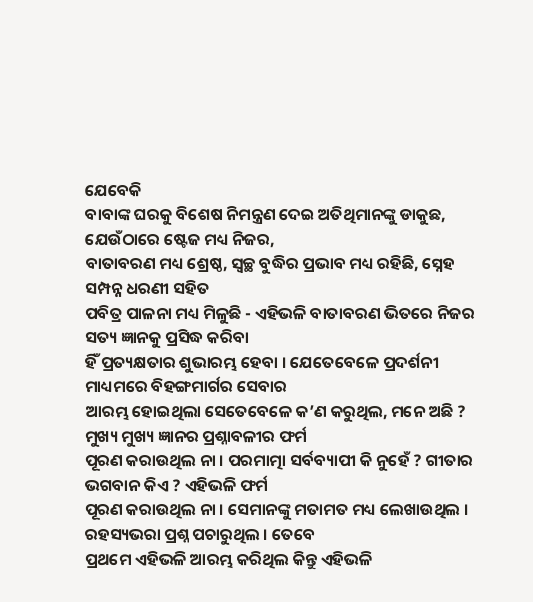ଯେବେକି
ବାବାଙ୍କ ଘରକୁ ବିଶେଷ ନିମନ୍ତ୍ରଣ ଦେଇ ଅତିଥିମାନଙ୍କୁ ଡାକୁଛ, ଯେଉଁଠାରେ ଷ୍ଟେଜ ମଧ୍ୟ ନିଜର,
ବାତାବରଣ ମଧ୍ୟ ଶ୍ରେଷ୍ଠ, ସ୍ୱଚ୍ଛ ବୁଦ୍ଧିର ପ୍ରଭାବ ମଧ୍ୟ ରହିଛି, ସ୍ନେହ ସମ୍ପନ୍ନ ଧରଣୀ ସହିତ
ପବିତ୍ର ପାଳନା ମଧ୍ୟ ମିଳୁଛି - ଏହିଭଳି ବାତାବରଣ ଭିତରେ ନିଜର ସତ୍ୟ ଜ୍ଞାନକୁ ପ୍ରସିଦ୍ଧ କରିବା
ହିଁ ପ୍ରତ୍ୟକ୍ଷତାର ଶୁଭାରମ୍ଭ ହେବା । ଯେତେବେଳେ ପ୍ରଦର୍ଶନୀ ମାଧ୍ୟମରେ ବିହଙ୍ଗମାର୍ଗର ସେବାର
ଆରମ୍ଭ ହୋଇଥିଲା ସେତେବେଳେ କ’ଣ କରୁଥିଲ, ମନେ ଅଛି ? ମୁଖ୍ୟ ମୁଖ୍ୟ ଜ୍ଞାନର ପ୍ରଶ୍ନାବଳୀର ଫର୍ମ
ପୂରଣ କରାଉଥିଲ ନା । ପରମାତ୍ମା ସର୍ବବ୍ୟାପୀ କି ନୁହେଁ ? ଗୀତାର ଭଗବାନ କିଏ ? ଏହିଭଳି ଫର୍ମ
ପୂରଣ କରାଉଥିଲ ନା । ସେମାନଙ୍କୁ ମତାମତ ମଧ୍ୟ ଲେଖାଉଥିଲ । ରହସ୍ୟଭରା ପ୍ରଶ୍ନ ପଚାରୁଥିଲ । ତେବେ
ପ୍ରଥମେ ଏହିଭଳି ଆରମ୍ଭ କରିଥିଲ କିନ୍ତୁ ଏହିଭଳି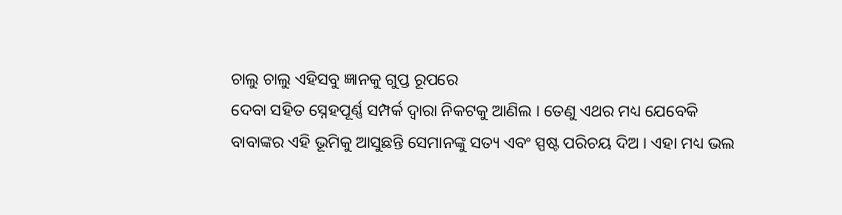ଚାଲୁ ଚାଲୁ ଏହିସବୁ ଜ୍ଞାନକୁ ଗୁପ୍ତ ରୂପରେ
ଦେବା ସହିତ ସ୍ନେହପୂର୍ଣ୍ଣ ସମ୍ପର୍କ ଦ୍ୱାରା ନିକଟକୁ ଆଣିଲ । ତେଣୁ ଏଥର ମଧ୍ୟ ଯେବେକି
ବାବାଙ୍କର ଏହି ଭୂମିକୁ ଆସୁଛନ୍ତି ସେମାନଙ୍କୁ ସତ୍ୟ ଏବଂ ସ୍ପଷ୍ଟ ପରିଚୟ ଦିଅ । ଏହା ମଧ୍ୟ ଭଲ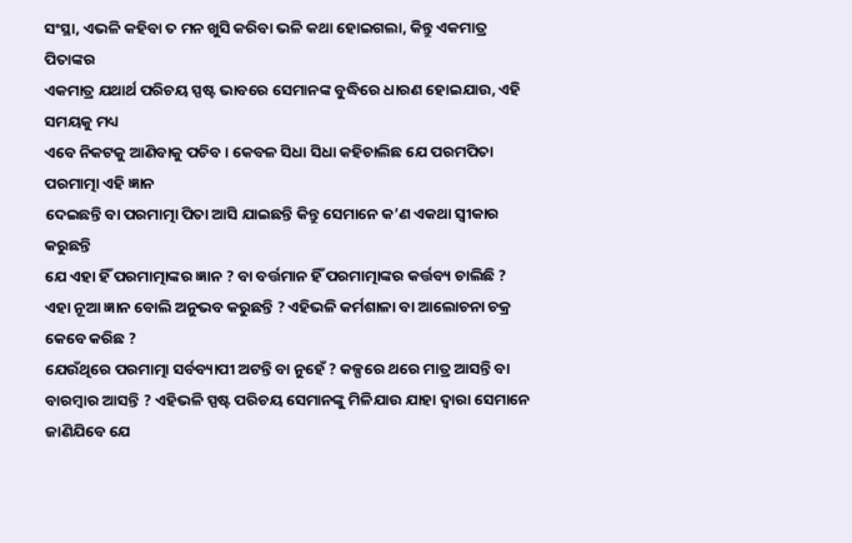ସଂସ୍ଥା, ଏଭଳି କହିବା ତ ମନ ଖୁସି କରିବା ଭଳି କଥା ହୋଇଗଲା, କିନ୍ତୁ ଏକମାତ୍ର ପିତାଙ୍କର
ଏକମାତ୍ର ଯଥାର୍ଥ ପରିଚୟ ସ୍ପଷ୍ଟ ଭାବରେ ସେମାନଙ୍କ ବୁଦ୍ଧିରେ ଧାରଣ ହୋଇଯାଉ, ଏହି ସମୟକୁ ମଧ୍ୟ
ଏବେ ନିକଟକୁ ଆଣିବାକୁ ପଡିବ । କେବଳ ସିଧା ସିଧା କହିଚାଲିଛ ଯେ ପରମପିତା ପରମାତ୍ମା ଏହି ଜ୍ଞାନ
ଦେଇଛନ୍ତି ବା ପରମାତ୍ମା ପିତା ଆସି ଯାଇଛନ୍ତି କିନ୍ତୁ ସେମାନେ କ’ଣ ଏକଥା ସ୍ୱୀକାର କରୁଛନ୍ତି
ଯେ ଏହା ହିଁ ପରମାତ୍ମାଙ୍କର ଜ୍ଞାନ ? ବା ବର୍ତ୍ତମାନ ହିଁ ପରମାତ୍ମାଙ୍କର କର୍ତ୍ତବ୍ୟ ଚାଲିଛି ?
ଏହା ନୂଆ ଜ୍ଞାନ ବୋଲି ଅନୁଭବ କରୁଛନ୍ତି ? ଏହିଭଳି କର୍ମଶାଳା ବା ଆଲୋଚନା ଚକ୍ର କେବେ କରିଛ ?
ଯେଉଁଥିରେ ପରମାତ୍ମା ସର୍ବବ୍ୟାପୀ ଅଟନ୍ତି ବା ନୁହେଁ ? କଳ୍ପରେ ଥରେ ମାତ୍ର ଆସନ୍ତି ବା
ବାରମ୍ବାର ଆସନ୍ତି ? ଏହିଭଳି ସ୍ପଷ୍ଟ ପରିଚୟ ସେମାନଙ୍କୁ ମିଳିଯାଉ ଯାହା ଦ୍ୱାରା ସେମାନେ
ଜାଣିଯିବେ ଯେ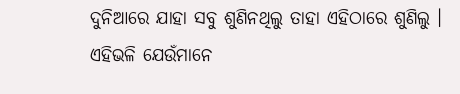ଦୁନିଆରେ ଯାହା ସବୁ ଶୁଣିନଥିଲୁ ତାହା ଏହିଠାରେ ଶୁଣିଲୁ । ଏହିଭଳି ଯେଉଁମାନେ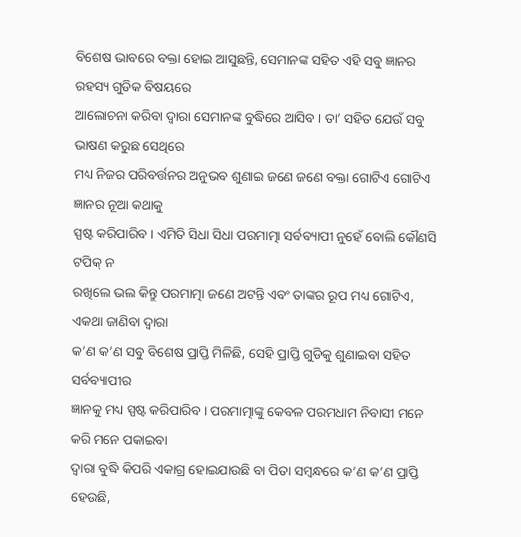ବିଶେଷ ଭାବରେ ବକ୍ତା ହୋଇ ଆସୁଛନ୍ତି, ସେମାନଙ୍କ ସହିତ ଏହି ସବୁ ଜ୍ଞାନର ରହସ୍ୟ ଗୁଡିକ ବିଷୟରେ
ଆଲୋଚନା କରିବା ଦ୍ୱାରା ସେମାନଙ୍କ ବୁଦ୍ଧିରେ ଆସିବ । ତା’ ସହିତ ଯେଉଁ ସବୁ ଭାଷଣ କରୁଛ ସେଥିରେ
ମଧ୍ୟ ନିଜର ପରିବର୍ତ୍ତନର ଅନୁଭବ ଶୁଣାଇ ଜଣେ ଜଣେ ବକ୍ତା ଗୋଟିଏ ଗୋଟିଏ ଜ୍ଞାନର ନୂଆ କଥାକୁ
ସ୍ପଷ୍ଟ କରିପାରିବ । ଏମିତି ସିଧା ସିଧା ପରମାତ୍ମା ସର୍ବବ୍ୟାପୀ ନୁହେଁ ବୋଲି କୌଣସି ଟପିକ୍ ନ
ରଖିଲେ ଭଲ କିନ୍ତୁ ପରମାତ୍ମା ଜଣେ ଅଟନ୍ତି ଏବଂ ତାଙ୍କର ରୂପ ମଧ୍ୟ ଗୋଟିଏ, ଏକଥା ଜାଣିବା ଦ୍ୱାରା
କ’ଣ କ’ଣ ସବୁ ବିଶେଷ ପ୍ରାପ୍ତି ମିଳିଛି, ସେହି ପ୍ରାପ୍ତି ଗୁଡିକୁ ଶୁଣାଇବା ସହିତ ସର୍ବବ୍ୟାପୀର
ଜ୍ଞାନକୁ ମଧ୍ୟ ସ୍ପଷ୍ଟ କରିପାରିବ । ପରମାତ୍ମାଙ୍କୁ କେବଳ ପରମଧାମ ନିବାସୀ ମନେ କରି ମନେ ପକାଇବା
ଦ୍ୱାରା ବୁଦ୍ଧି କିପରି ଏକାଗ୍ର ହୋଇଯାଉଛି ବା ପିତା ସମ୍ବନ୍ଧରେ କ’ଣ କ’ଣ ପ୍ରାପ୍ତି ହେଉଛି,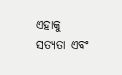ଏହାକୁ ସତ୍ୟତା ଏବଂ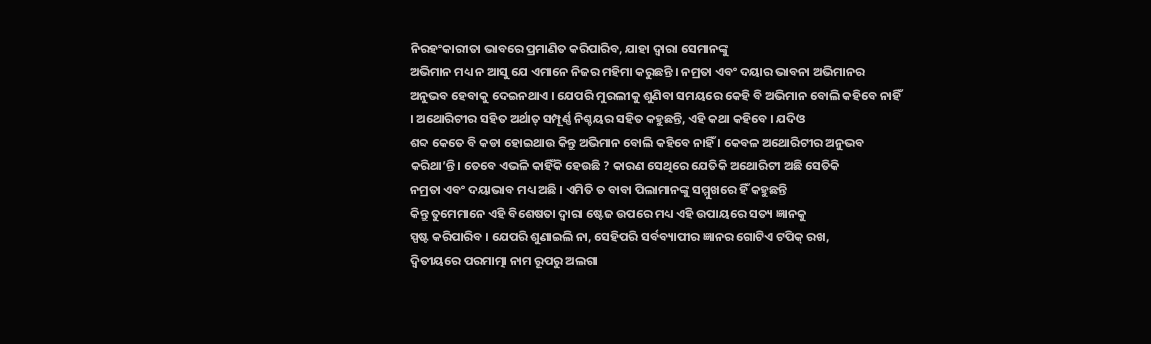ନିରହଂକାରୀତା ଭାବରେ ପ୍ରମାଣିତ କରିପାରିବ, ଯାହା ଦ୍ୱାରା ସେମାନଙ୍କୁ
ଅଭିମାନ ମଧ୍ୟ ନ ଆସୁ ଯେ ଏମାନେ ନିଜର ମହିମା କରୁଛନ୍ତି । ନମ୍ରତା ଏବଂ ଦୟାର ଭାବନା ଅଭିମାନର
ଅନୁଭବ ହେବାକୁ ଦେଇନଥାଏ । ଯେପରି ମୁରଲୀକୁ ଶୁଣିବା ସମୟରେ କେହି ବି ଅଭିମାନ ବୋଲି କହିବେ ନାହିଁ
। ଅଥୋରିଟୀର ସହିତ ଅର୍ଥାତ୍ ସମ୍ପୂର୍ଣ୍ଣ ନିଶ୍ଚୟର ସହିତ କହୁଛନ୍ତି, ଏହି କଥା କହିବେ । ଯଦିଓ
ଶବ୍ଦ କେତେ ବି କଡା ହୋଇଥାଉ କିନ୍ତୁ ଅଭିମାନ ବୋଲି କହିବେ ନାହିଁ । କେବଳ ଅଥୋରିଟୀର ଅନୁଭବ
କରିଥା’ନ୍ତି । ତେବେ ଏଭଳି କାହିଁକି ହେଉଛି ? କାରଣ ସେଥିରେ ଯେତିକି ଅଥୋରିଟୀ ଅଛି ସେତିକି
ନମ୍ରତା ଏବଂ ଦୟାଭାବ ମଧ୍ୟ ଅଛି । ଏମିତି ତ ବାବା ପିଲାମାନଙ୍କୁ ସମ୍ମୁଖରେ ହିଁ କହୁଛନ୍ତି
କିନ୍ତୁ ତୁମେମାନେ ଏହି ବିଶେଷତା ଦ୍ୱାରା ଷ୍ଟେଜ ଉପରେ ମଧ୍ୟ ଏହି ଉପାୟରେ ସତ୍ୟ ଜ୍ଞାନକୁ
ସ୍ପଷ୍ଟ କରିପାରିବ । ଯେପରି ଶୁଣାଇଲି ନା, ସେହିପରି ସର୍ବବ୍ୟାପୀର ଜ୍ଞାନର ଗୋଟିଏ ଟପିକ୍ ରଖ,
ଦ୍ୱିତୀୟରେ ପରମାତ୍ମା ନାମ ରୂପରୁ ଅଲଗା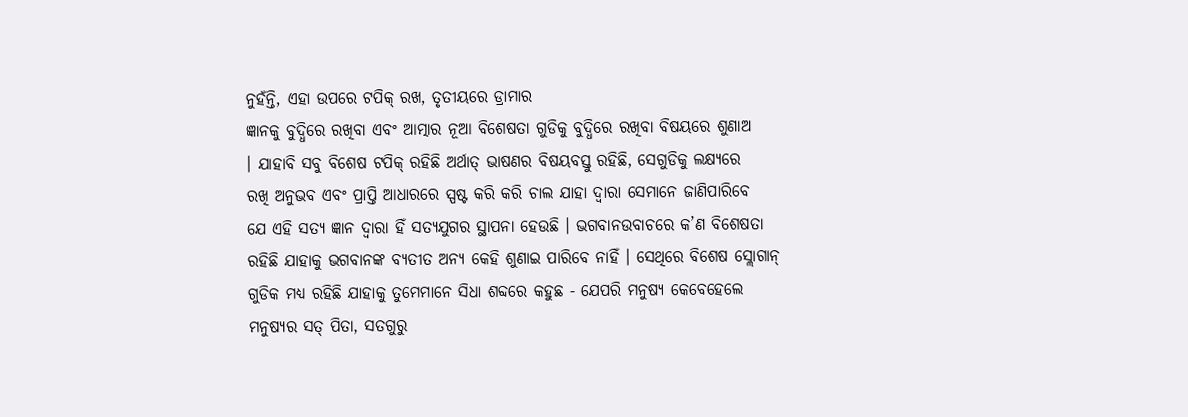ନୁହଁନ୍ତି, ଏହା ଉପରେ ଟପିକ୍ ରଖ, ତୃତୀୟରେ ଡ୍ରାମାର
ଜ୍ଞାନକୁ ବୁଦ୍ଧିରେ ରଖିବା ଏବଂ ଆତ୍ମାର ନୂଆ ବିଶେଷତା ଗୁଡିକୁ ବୁଦ୍ଧିରେ ରଖିବା ବିଷୟରେ ଶୁଣାଅ
। ଯାହାବି ସବୁ ବିଶେଷ ଟପିକ୍ ରହିଛି ଅର୍ଥାତ୍ ଭାଷଣର ବିଷୟବସ୍ତୁ ରହିଛି, ସେଗୁଡିକୁ ଲକ୍ଷ୍ୟରେ
ରଖି ଅନୁଭବ ଏବଂ ପ୍ରାପ୍ତି ଆଧାରରେ ସ୍ପଷ୍ଟ କରି କରି ଚାଲ ଯାହା ଦ୍ୱାରା ସେମାନେ ଜାଣିପାରିବେ
ଯେ ଏହି ସତ୍ୟ ଜ୍ଞାନ ଦ୍ୱାରା ହିଁ ସତ୍ୟଯୁଗର ସ୍ଥାପନା ହେଉଛି । ଭଗବାନଉବାଚରେ କ’ଣ ବିଶେଷତା
ରହିଛି ଯାହାକୁ ଭଗବାନଙ୍କ ବ୍ୟତୀତ ଅନ୍ୟ କେହି ଶୁଣାଇ ପାରିବେ ନାହିଁ । ସେଥିରେ ବିଶେଷ ସ୍ଲୋଗାନ୍
ଗୁଡିକ ମଧ୍ୟ ରହିଛି ଯାହାକୁ ତୁମେମାନେ ସିଧା ଶବ୍ଦରେ କହୁଛ - ଯେପରି ମନୁଷ୍ୟ କେବେହେଲେ
ମନୁଷ୍ୟର ସତ୍ ପିତା, ସତଗୁରୁ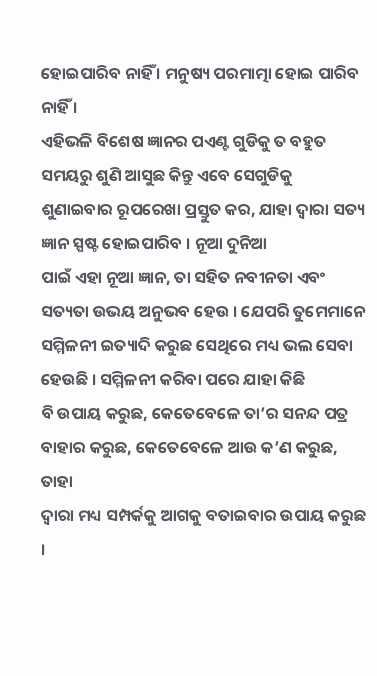ହୋଇପାରିବ ନାହିଁ । ମନୁଷ୍ୟ ପରମାତ୍ମା ହୋଇ ପାରିବ ନାହିଁ ।
ଏହିଭଳି ବିଶେଷ ଜ୍ଞାନର ପଏଣ୍ଟ ଗୁଡିକୁ ତ ବହୁତ ସମୟରୁ ଶୁଣି ଆସୁଛ କିନ୍ତୁ ଏବେ ସେଗୁଡିକୁ
ଶୁଣାଇବାର ରୂପରେଖା ପ୍ରସ୍ତୁତ କର, ଯାହା ଦ୍ୱାରା ସତ୍ୟ ଜ୍ଞାନ ସ୍ପଷ୍ଟ ହୋଇପାରିବ । ନୂଆ ଦୁନିଆ
ପାଇଁ ଏହା ନୂଆ ଜ୍ଞାନ, ତା ସହିତ ନବୀନତା ଏବଂ ସତ୍ୟତା ଉଭୟ ଅନୁଭବ ହେଉ । ଯେପରି ତୁମେମାନେ
ସମ୍ମିଳନୀ ଇତ୍ୟାଦି କରୁଛ ସେଥିରେ ମଧ୍ୟ ଭଲ ସେବା ହେଉଛି । ସମ୍ମିଳନୀ କରିବା ପରେ ଯାହା କିଛି
ବି ଉପାୟ କରୁଛ, କେତେବେଳେ ତା’ର ସନନ୍ଦ ପତ୍ର ବାହାର କରୁଛ, କେତେବେଳେ ଆଉ କ’ଣ କରୁଛ, ତାହା
ଦ୍ୱାରା ମଧ୍ୟ ସମ୍ପର୍କକୁ ଆଗକୁ ବତାଇବାର ଉପାୟ କରୁଛ ।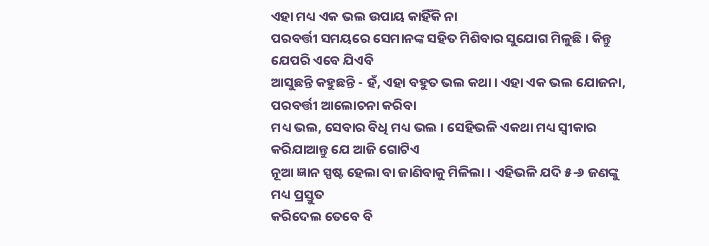ଏହା ମଧ୍ୟ ଏକ ଭଲ ଉପାୟ କାହିଁକି ନା
ପରବର୍ତ୍ତୀ ସମୟରେ ସେମାନଙ୍କ ସହିତ ମିଶିବାର ସୁଯୋଗ ମିଳୁଛି । କିନ୍ତୁ ଯେପରି ଏବେ ଯିଏବି
ଆସୁଛନ୍ତି କହୁଛନ୍ତି - ହଁ, ଏହା ବହୁତ ଭଲ କଥା । ଏହା ଏକ ଭଲ ଯୋଜନା, ପରବର୍ତ୍ତୀ ଆଲୋଚନା କରିବା
ମଧ୍ୟ ଭଲ, ସେବାର ବିଧି ମଧ୍ୟ ଭଲ । ସେହିଭଳି ଏକଥା ମଧ୍ୟ ସ୍ୱୀକାର କରିଯାଆନ୍ତୁ ଯେ ଆଜି ଗୋଟିଏ
ନୂଆ ଜ୍ଞାନ ସ୍ପଷ୍ଟ ହେଲା ବା ଜାଣିବାକୁ ମିଳିଲା । ଏହିଭଳି ଯଦି ୫-୬ ଜଣଙ୍କୁ ମଧ୍ୟ ପ୍ରସ୍ତୁତ
କରିଦେଲ ତେବେ ବି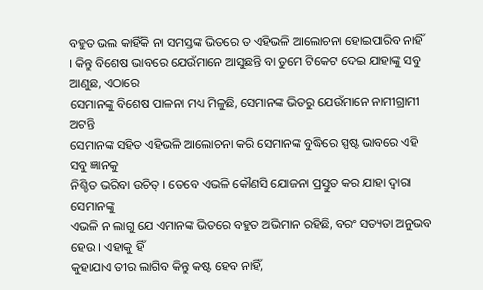ବହୁତ ଭଲ କାହିଁକି ନା ସମସ୍ତଙ୍କ ଭିତରେ ତ ଏହିଭଳି ଆଲୋଚନା ହୋଇପାରିବ ନାହିଁ
। କିନ୍ତୁ ବିଶେଷ ଭାବରେ ଯେଉଁମାନେ ଆସୁଛନ୍ତି ବା ତୁମେ ଟିକେଟ ଦେଇ ଯାହାଙ୍କୁ ସବୁ ଆଣୁଛ, ଏଠାରେ
ସେମାନଙ୍କୁ ବିଶେଷ ପାଳନା ମଧ୍ୟ ମିଳୁଛି, ସେମାନଙ୍କ ଭିତରୁ ଯେଉଁମାନେ ନାମୀଗ୍ରାମୀ ଅଟନ୍ତି
ସେମାନଙ୍କ ସହିତ ଏହିଭଳି ଆଲୋଚନା କରି ସେମାନଙ୍କ ବୁଦ୍ଧିରେ ସ୍ପଷ୍ଟ ଭାବରେ ଏହି ସବୁ ଜ୍ଞାନକୁ
ନିଶ୍ଚିତ ଭରିବା ଉଚିତ୍ । ତେବେ ଏଭଳି କୌଣସି ଯୋଜନା ପ୍ରସ୍ତୁତ କର ଯାହା ଦ୍ୱାରା ସେମାନଙ୍କୁ
ଏଭଳି ନ ଲାଗୁ ଯେ ଏମାନଙ୍କ ଭିତରେ ବହୁତ ଅଭିମାନ ରହିଛି, ବରଂ ସତ୍ୟତା ଅନୁଭବ ହେଉ । ଏହାକୁ ହିଁ
କୁହାଯାଏ ତୀର ଲାଗିବ କିନ୍ତୁ କଷ୍ଟ ହେବ ନାହିଁ,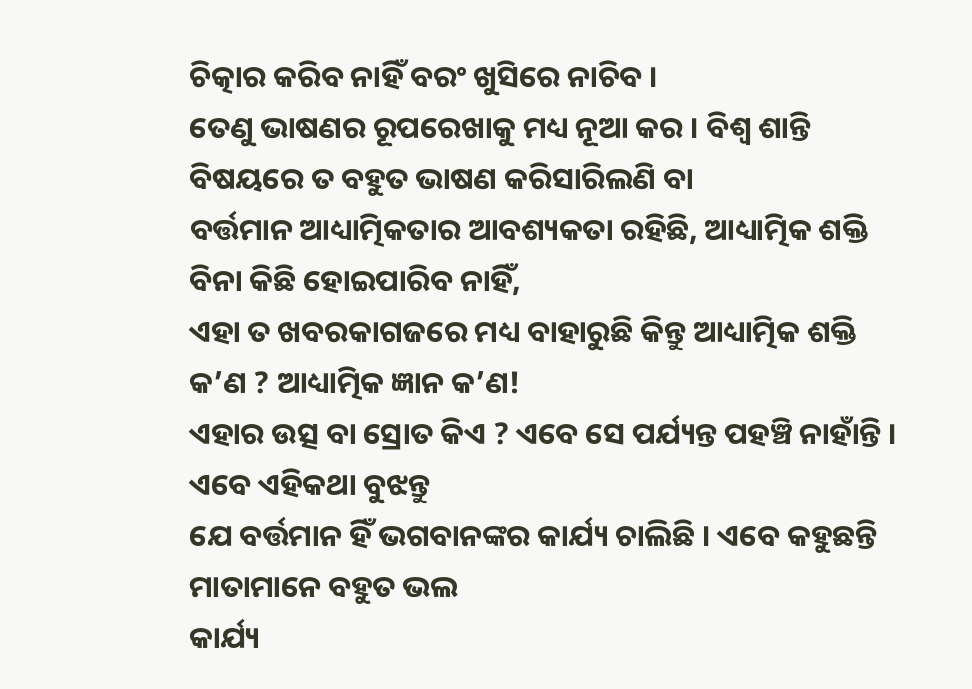ଚିତ୍କାର କରିବ ନାହିଁ ବରଂ ଖୁସିରେ ନାଚିବ ।
ତେଣୁ ଭାଷଣର ରୂପରେଖାକୁ ମଧ୍ୟ ନୂଆ କର । ବିଶ୍ୱ ଶାନ୍ତି ବିଷୟରେ ତ ବହୁତ ଭାଷଣ କରିସାରିଲଣି ବା
ବର୍ତ୍ତମାନ ଆଧ୍ୟାତ୍ମିକତାର ଆବଶ୍ୟକତା ରହିଛି, ଆଧ୍ୟାତ୍ମିକ ଶକ୍ତି ବିନା କିଛି ହୋଇପାରିବ ନାହିଁ,
ଏହା ତ ଖବରକାଗଜରେ ମଧ୍ୟ ବାହାରୁଛି କିନ୍ତୁ ଆଧ୍ୟାତ୍ମିକ ଶକ୍ତି କ’ଣ ? ଆଧ୍ୟାତ୍ମିକ ଜ୍ଞାନ କ’ଣ!
ଏହାର ଉତ୍ସ ବା ସ୍ରୋତ କିଏ ? ଏବେ ସେ ପର୍ଯ୍ୟନ୍ତ ପହଞ୍ଚି ନାହାଁନ୍ତି । ଏବେ ଏହିକଥା ବୁଝନ୍ତୁ
ଯେ ବର୍ତ୍ତମାନ ହିଁ ଭଗବାନଙ୍କର କାର୍ଯ୍ୟ ଚାଲିଛି । ଏବେ କହୁଛନ୍ତି ମାତାମାନେ ବହୁତ ଭଲ
କାର୍ଯ୍ୟ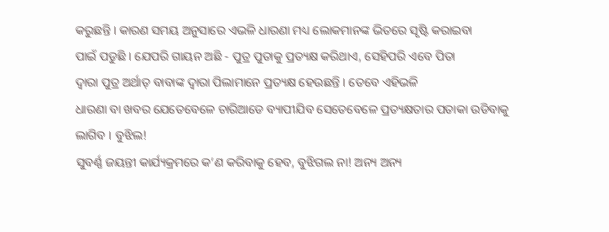କରୁଛନ୍ତି । କାରଣ ସମୟ ଅନୁସାରେ ଏଭଳି ଧାରଣା ମଧ୍ୟ ଲୋକମାନଙ୍କ ଭିତରେ ସୃଷ୍ଟି କରାଇବା
ପାଇଁ ପଡୁଛି । ଯେପରି ଗାୟନ ଅଛି - ପୁତ୍ର ପୁତାକୁ ପ୍ରତ୍ୟକ୍ଷ କରିଥାଏ, ସେହିପରି ଏବେ ପିତା
ଦ୍ୱାରା ପୁତ୍ର ଅର୍ଥାତ୍ ବାବାଙ୍କ ଦ୍ୱାରା ପିଲାମାନେ ପ୍ରତ୍ୟକ୍ଷ ହେଉଛନ୍ତି । ତେବେ ଏହିଭଳି
ଧାରଣା ବା ଖବର ଯେତେବେଳେ ଚାରିଆଡେ ବ୍ୟାପୀଯିବ ସେତେବେଳେ ପ୍ରତ୍ୟକ୍ଷତାର ପତାକା ଉଡିବାକୁ
ଲାଗିବ । ବୁଝିଲ!
ସୁବର୍ଣ୍ଣ ଜୟନ୍ତୀ କାର୍ଯ୍ୟକ୍ରମରେ କ’ଣ କରିବାକୁ ହେବ, ବୁଝିଗଲ ନା! ଅନ୍ୟ ଅନ୍ୟ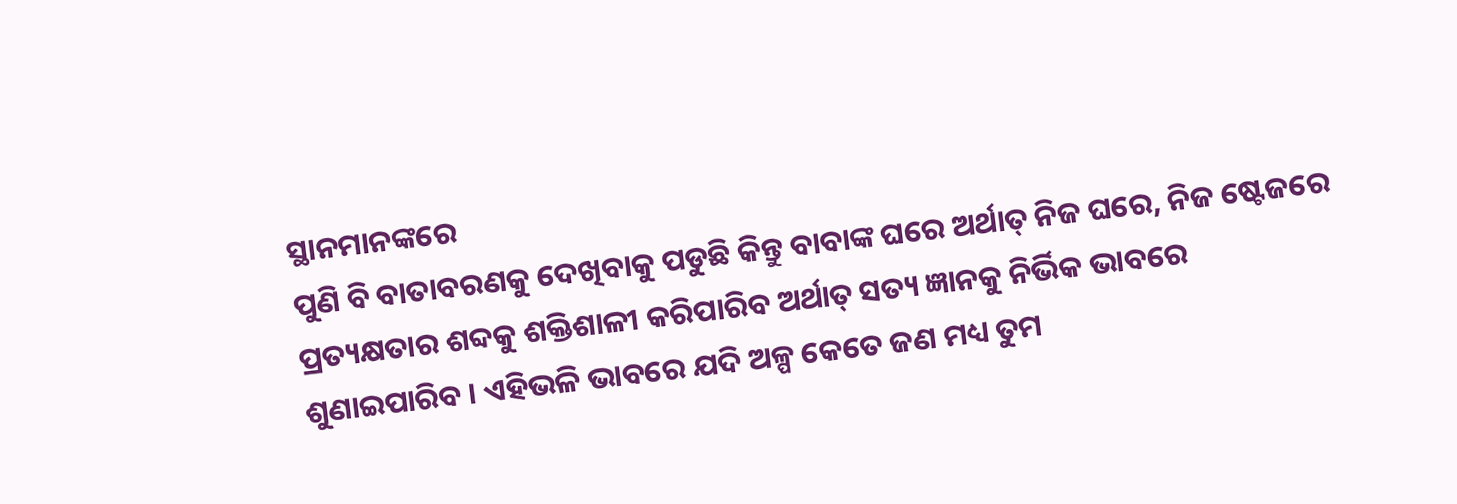ସ୍ଥାନମାନଙ୍କରେ
ପୁଣି ବି ବାତାବରଣକୁ ଦେଖିବାକୁ ପଡୁଛି କିନ୍ତୁ ବାବାଙ୍କ ଘରେ ଅର୍ଥାତ୍ ନିଜ ଘରେ, ନିଜ ଷ୍ଟେଜରେ
ପ୍ରତ୍ୟକ୍ଷତାର ଶବ୍ଦକୁ ଶକ୍ତିଶାଳୀ କରିପାରିବ ଅର୍ଥାତ୍ ସତ୍ୟ ଜ୍ଞାନକୁ ନିର୍ଭିକ ଭାବରେ
ଶୁଣାଇପାରିବ । ଏହିଭଳି ଭାବରେ ଯଦି ଅଳ୍ପ କେତେ ଜଣ ମଧ୍ୟ ତୁମ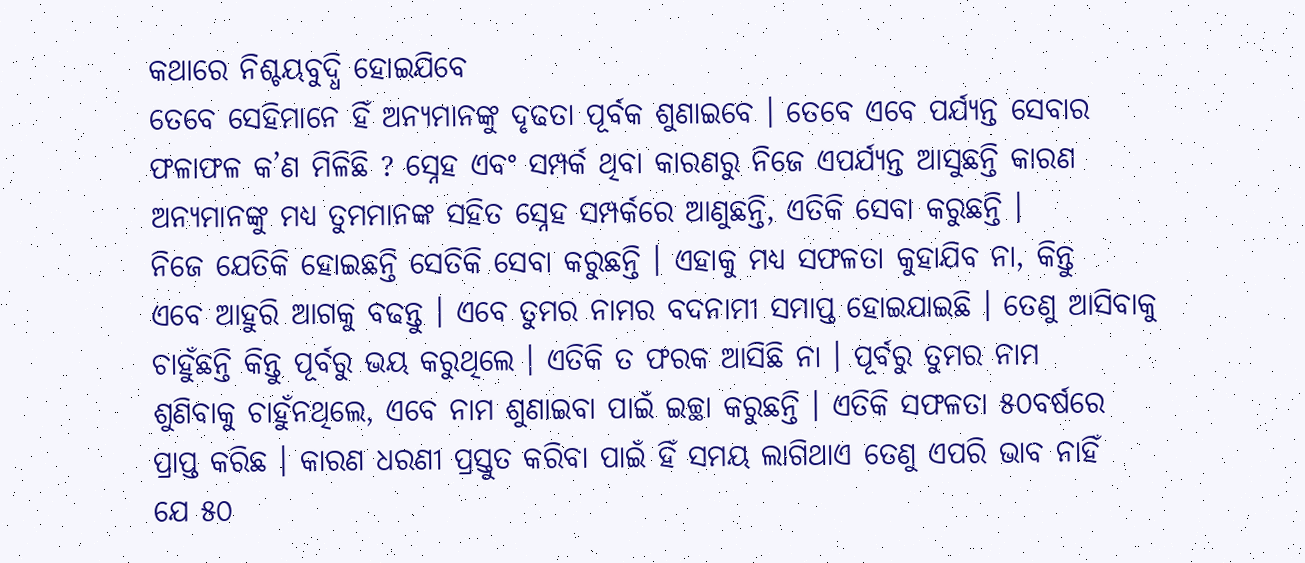କଥାରେ ନିଶ୍ଚୟବୁଦ୍ଧି ହୋଇଯିବେ
ତେବେ ସେହିମାନେ ହିଁ ଅନ୍ୟମାନଙ୍କୁ ଦୃଢତା ପୂର୍ବକ ଶୁଣାଇବେ । ତେବେ ଏବେ ପର୍ଯ୍ୟନ୍ତ ସେବାର
ଫଳାଫଳ କ’ଣ ମିଳିଛି ? ସ୍ନେହ ଏବଂ ସମ୍ପର୍କ ଥିବା କାରଣରୁ ନିଜେ ଏପର୍ଯ୍ୟନ୍ତ ଆସୁଛନ୍ତି କାରଣ
ଅନ୍ୟମାନଙ୍କୁ ମଧ୍ୟ ତୁମମାନଙ୍କ ସହିତ ସ୍ନେହ ସମ୍ପର୍କରେ ଆଣୁଛନ୍ତି, ଏତିକି ସେବା କରୁଛନ୍ତି ।
ନିଜେ ଯେତିକି ହୋଇଛନ୍ତି ସେତିକି ସେବା କରୁଛନ୍ତି । ଏହାକୁ ମଧ୍ୟ ସଫଳତା କୁହାଯିବ ନା, କିନ୍ତୁ
ଏବେ ଆହୁରି ଆଗକୁ ବଢନ୍ତୁ । ଏବେ ତୁମର ନାମର ବଦନାମୀ ସମାପ୍ତ ହୋଇଯାଇଛି । ତେଣୁ ଆସିବାକୁ
ଚାହୁଁଛନ୍ତି କିନ୍ତୁ ପୂର୍ବରୁ ଭୟ କରୁଥିଲେ । ଏତିକି ତ ଫରକ ଆସିଛି ନା । ପୂର୍ବରୁ ତୁମର ନାମ
ଶୁଣିବାକୁ ଚାହୁଁନଥିଲେ, ଏବେ ନାମ ଶୁଣାଇବା ପାଇଁ ଇଚ୍ଛା କରୁଛନ୍ତି । ଏତିକି ସଫଳତା ୫୦ବର୍ଷରେ
ପ୍ରାପ୍ତ କରିଛ । କାରଣ ଧରଣୀ ପ୍ରସ୍ତୁତ କରିବା ପାଇଁ ହିଁ ସମୟ ଲାଗିଥାଏ ତେଣୁ ଏପରି ଭାବ ନାହିଁ
ଯେ ୫୦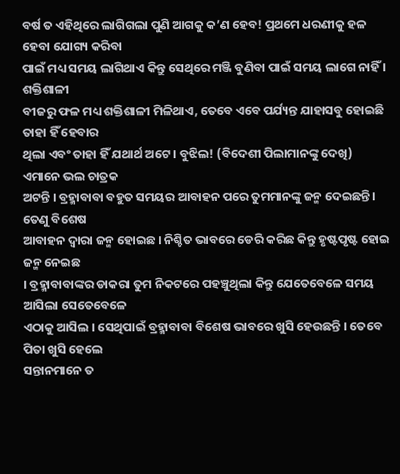ବର୍ଷ ତ ଏହିଥିରେ ଲାଗିଗଲା ପୁଣି ଆଗକୁ କ’ଣ ହେବ! ପ୍ରଥମେ ଧରଣୀକୁ ହଳ ହେବା ଯୋଗ୍ୟ କରିବା
ପାଇଁ ମଧ୍ୟ ସମୟ ଲାଗିଥାଏ କିନ୍ତୁ ସେଥିରେ ମଞ୍ଜି ବୁଣିବା ପାଇଁ ସମୟ ଲାଗେ ନାହିଁ । ଶକ୍ତିଶାଳୀ
ବୀଜରୁ ଫଳ ମଧ୍ୟ ଶକ୍ତିଶାଳୀ ମିଳିଥାଏ, ତେବେ ଏବେ ପର୍ଯ୍ୟନ୍ତ ଯାହାସବୁ ହୋଇଛି ତାହା ହିଁ ହେବାର
ଥିଲା ଏବଂ ତାହା ହିଁ ଯଥାର୍ଥ ଅଟେ । ବୁଝିଲ! (ବିଦେଶୀ ପିଲାମାନଙ୍କୁ ଦେଖି) ଏମାନେ ଭଲ ଚାତ୍ରକ
ଅଟନ୍ତି । ବ୍ରହ୍ମାବାବା ବହୁତ ସମୟର ଆବାହନ ପରେ ତୁମମାନଙ୍କୁ ଜନ୍ମ ଦେଇଛନ୍ତି । ତେଣୁ ବିଶେଷ
ଆବାହନ ଦ୍ୱାରା ଜନ୍ମ ହୋଇଛ । ନିଶ୍ଚିତ ଭାବରେ ଡେରି କରିଛ କିନ୍ତୁ ହୃଷ୍ଟପୃଷ୍ଟ ହୋଇ ଜନ୍ମ ନେଇଛ
। ବ୍ରହ୍ମାବାବାଙ୍କର ଡାକରା ତୁମ ନିକଟରେ ପହଞ୍ଚୁଥିଲା କିନ୍ତୁ ଯେତେବେଳେ ସମୟ ଆସିଲା ସେତେବେଳେ
ଏଠାକୁ ଆସିଲ । ସେଥିପାଇଁ ବ୍ରହ୍ମାବାବା ବିଶେଷ ଭାବରେ ଖୁସି ହେଉଛନ୍ତି । ତେବେ ପିତା ଖୁସି ହେଲେ
ସନ୍ତାନମାନେ ତ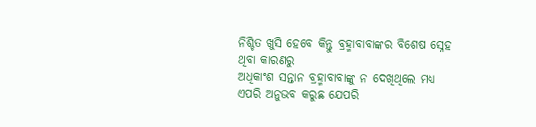ନିଶ୍ଚିତ ଖୁସି ହେବେ କିନ୍ତୁ ବ୍ରହ୍ମାବାବାଙ୍କର ବିଶେଷ ସ୍ନେହ ଥିବା କାରଣରୁ
ଅଧିକାଂଶ ସନ୍ତାନ ବ୍ରହ୍ମାବାବାଙ୍କୁ ନ ଦେଖିଥିଲେ ମଧ୍ୟ ଏପରି ଅନୁଭବ କରୁଛ ଯେପରି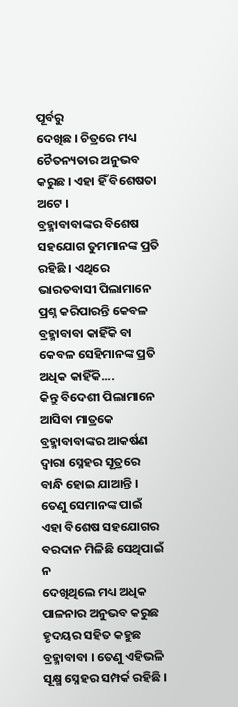ପୂର୍ବରୁ
ଦେଖିଛ । ଚିତ୍ରରେ ମଧ୍ୟ ଚୈତନ୍ୟତାର ଅନୁଭବ କରୁଛ । ଏହା ହିଁ ବିଶେଷତା ଅଟେ ।
ବ୍ରହ୍ମାବାବାଙ୍କର ବିଶେଷ ସହଯୋଗ ତୁମମାନଙ୍କ ପ୍ରତି ରହିଛି । ଏଥିରେ ଭାରତବାସୀ ପିଲାମାନେ
ପ୍ରଶ୍ନ କରିପାରନ୍ତି କେବଳ ବ୍ରହ୍ମାବାବା କାହିଁକି ବା କେବଳ ସେହିମାନଙ୍କ ପ୍ରତି ଅଧିକ କାହିଁକି....
କିନ୍ତୁ ବିଦେଶୀ ପିଲାମାନେ ଆସିବା ମାତ୍ରକେ ବ୍ରହ୍ମାବାବାଙ୍କର ଆକର୍ଷଣ ଦ୍ୱାରା ସ୍ନେହର ସୂତ୍ରରେ
ବାନ୍ଧି ହୋଇ ଯାଆନ୍ତି । ତେଣୁ ସେମାନଙ୍କ ପାଇଁ ଏହା ବିଶେଷ ସହଯୋଗର ବରଦାନ ମିଳିଛି ସେଥିପାଇଁ ନ
ଦେଖିଥିଲେ ମଧ୍ୟ ଅଧିକ ପାଳନାର ଅନୁଭବ କରୁଛ ହୃଦୟର ସହିତ କହୁଛ ବ୍ରହ୍ମାବାବା । ତେଣୁ ଏହିଭଳି
ସୂକ୍ଷ୍ମ ସ୍ନେହର ସମ୍ପର୍କ ରହିଛି ।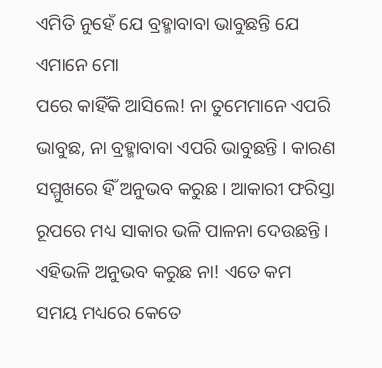ଏମିତି ନୁହେଁ ଯେ ବ୍ରହ୍ମାବାବା ଭାବୁଛନ୍ତି ଯେ ଏମାନେ ମୋ
ପରେ କାହିଁକି ଆସିଲେ! ନା ତୁମେମାନେ ଏପରି ଭାବୁଛ, ନା ବ୍ରହ୍ମାବାବା ଏପରି ଭାବୁଛନ୍ତି । କାରଣ
ସମ୍ମୁଖରେ ହିଁ ଅନୁଭବ କରୁଛ । ଆକାରୀ ଫରିସ୍ତା ରୂପରେ ମଧ୍ୟ ସାକାର ଭଳି ପାଳନା ଦେଉଛନ୍ତି ।
ଏହିଭଳି ଅନୁଭବ କରୁଛ ନା! ଏତେ କମ ସମୟ ମଧ୍ୟରେ କେତେ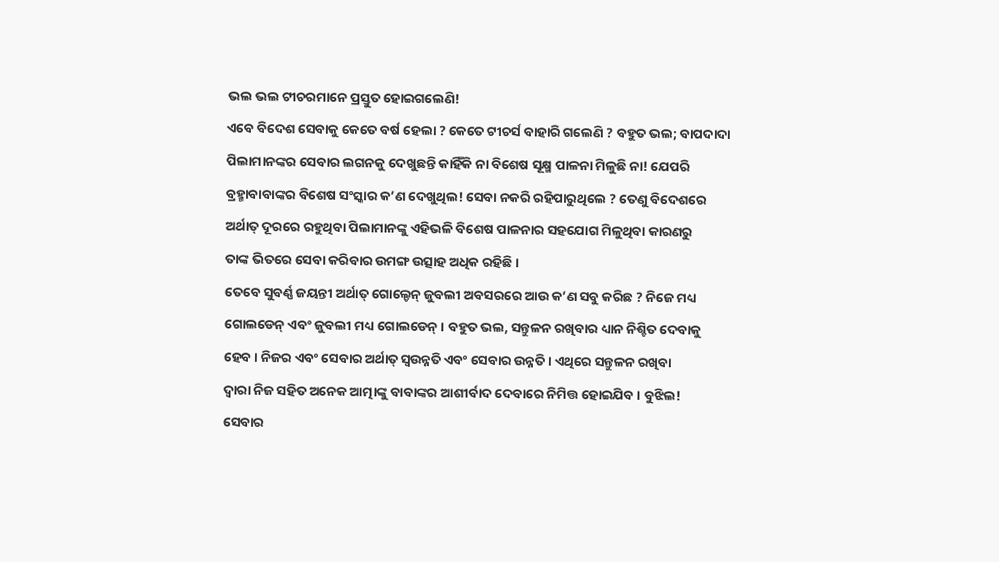ଭଲ ଭଲ ଟୀଚରମାନେ ପ୍ରସ୍ତୁତ ହୋଇଗଲେଣି!
ଏବେ ବିଦେଶ ସେବାକୁ କେତେ ବର୍ଷ ହେଲା ? କେତେ ଟୀଚର୍ସ ବାହାରି ଗଲେଣି ? ବହୁତ ଭଲ; ବାପଦାଦା
ପିଲାମାନଙ୍କର ସେବାର ଲଗନକୁ ଦେଖୁଛନ୍ତି କାହିଁକି ନା ବିଶେଷ ସୂକ୍ଷ୍ମ ପାଳନା ମିଳୁଛି ନା! ଯେପରି
ବ୍ରହ୍ମାବାବାଙ୍କର ବିଶେଷ ସଂସ୍କାର କ’ଣ ଦେଖୁଥିଲ! ସେବା ନକରି ରହିପାରୁଥିଲେ ? ତେଣୁ ବିଦେଶରେ
ଅର୍ଥାତ୍ ଦୂରରେ ରହୁଥିବା ପିଲାମାନଙ୍କୁ ଏହିଭଳି ବିଶେଷ ପାଳନାର ସହଯୋଗ ମିଳୁଥିବା କାରଣରୁ
ତାଙ୍କ ଭିତରେ ସେବା କରିବାର ଉମଙ୍ଗ ଉତ୍ସାହ ଅଧିକ ରହିଛି ।
ତେବେ ସୁବର୍ଣ୍ଣ ଜୟନ୍ତୀ ଅର୍ଥାତ୍ ଗୋଲ୍ଡେନ୍ ଜୁବଲୀ ଅବସରରେ ଆଉ କ’ଣ ସବୁ କରିଛ ? ନିଜେ ମଧ୍ୟ
ଗୋଲଡେନ୍ ଏବଂ ଜୁବଲୀ ମଧ୍ୟ ଗୋଲଡେନ୍ । ବହୁତ ଭଲ, ସନ୍ତୁଳନ ରଖିବାର ଧ୍ୟାନ ନିଶ୍ଚିତ ଦେବାକୁ
ହେବ । ନିଜର ଏବଂ ସେବାର ଅର୍ଥାତ୍ ସ୍ୱଉନ୍ନତି ଏବଂ ସେବାର ଉନ୍ନତି । ଏଥିରେ ସନ୍ତୁଳନ ରଖିବା
ଦ୍ୱାରା ନିଜ ସହିତ ଅନେକ ଆତ୍ମାଙ୍କୁ ବାବାଙ୍କର ଆଶୀର୍ବାଦ ଦେବାରେ ନିମିତ୍ତ ହୋଇଯିବ । ବୁଝିଲ!
ସେବାର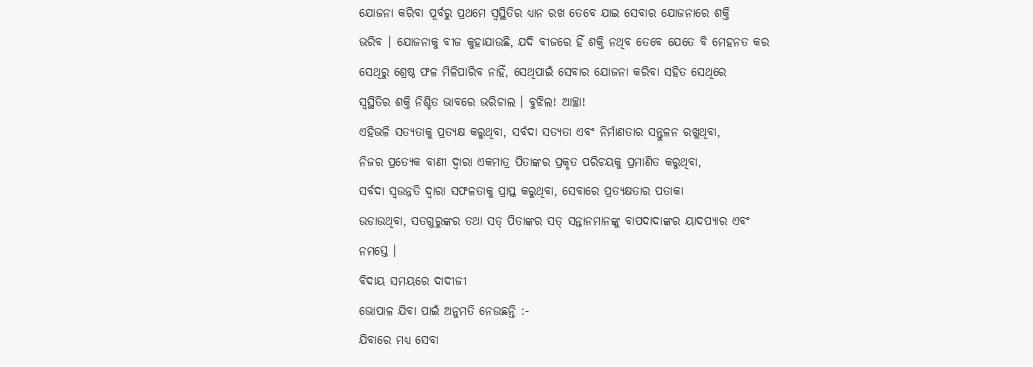ଯୋଜନା କରିବା ପୂର୍ବରୁ ପ୍ରଥମେ ସ୍ୱସ୍ଥିତିର ଧ୍ୟାନ ରଖ ତେବେ ଯାଇ ସେବାର ଯୋଜନାରେ ଶକ୍ତି
ଭରିବ । ଯୋଜନାକୁ ବୀଜ କୁହାଯାଉଛି, ଯଦି ବୀଜରେ ହିଁ ଶକ୍ତି ନଥିବ ତେବେ ଯେତେ ବି ମେହନତ କର
ସେଥିରୁ ଶ୍ରେଷ୍ଠ ଫଳ ମିଳିପାରିବ ନାହିଁ, ସେଥିପାଇଁ ସେବାର ଯୋଜନା କରିବା ସହିତ ସେଥିରେ
ସ୍ୱସ୍ଥିତିର ଶକ୍ତି ନିଶ୍ଚିତ ଭାବରେ ଭରିଚାଲ । ବୁଝିଲ! ଆଚ୍ଛା!
ଏହିଭଳି ସତ୍ୟତାକୁ ପ୍ରତ୍ୟକ୍ଷ କରୁଥିବା, ସର୍ବଦା ସତ୍ୟତା ଏବଂ ନିର୍ମାଣତାର ସନ୍ତୁଳନ ରଖୁଥିବା,
ନିଜର ପ୍ରତ୍ୟେକ ବାଣୀ ଦ୍ୱାରା ଏକମାତ୍ର ପିତାଙ୍କର ପ୍ରକୃତ ପରିଚୟକୁ ପ୍ରମାଣିତ କରୁଥିବା,
ସର୍ବଦା ସ୍ୱଉନ୍ନତି ଦ୍ୱାରା ସଫଳତାକୁ ପ୍ରାପ୍ତ କରୁଥିବା, ସେବାରେ ପ୍ରତ୍ୟକ୍ଷତାର ପତାକା
ଉଡାଉଥିବା, ସତଗୁରୁଙ୍କର ତଥା ସତ୍ ପିତାଙ୍କର ସତ୍ ସନ୍ତାନମାନଙ୍କୁ ବାପଦାଦାଙ୍କର ୟାଦପ୍ୟାର ଏବଂ
ନମସ୍ତେ ।
ବିଦାୟ ସମୟରେ ଦାଦୀଜୀ
ଭୋପାଳ ଯିବା ପାଇଁ ଅନୁମତି ନେଉଛନ୍ତି :-
ଯିବାରେ ମଧ୍ୟ ସେବା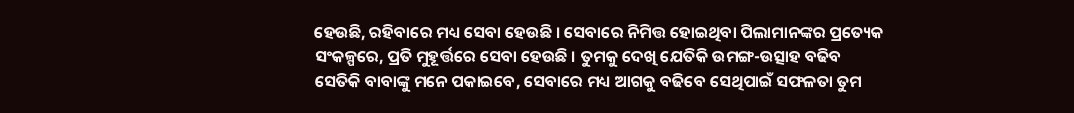ହେଉଛି, ରହିବାରେ ମଧ୍ୟ ସେବା ହେଉଛି । ସେବାରେ ନିମିତ୍ତ ହୋଇଥିବା ପିଲାମାନଙ୍କର ପ୍ରତ୍ୟେକ
ସଂକଳ୍ପରେ, ପ୍ରତି ମୁହୂର୍ତ୍ତରେ ସେବା ହେଉଛି । ତୁମକୁ ଦେଖି ଯେତିକି ଉମଙ୍ଗ-ଉତ୍ସାହ ବଢିବ
ସେତିକି ବାବାଙ୍କୁ ମନେ ପକାଇବେ, ସେବାରେ ମଧ୍ୟ ଆଗକୁ ବଢିବେ ସେଥିପାଇଁ ସଫଳତା ତୁମ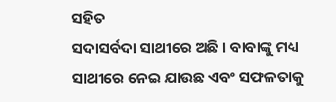ସହିତ
ସଦାସର୍ବଦା ସାଥୀରେ ଅଛି । ବାବାଙ୍କୁ ମଧ୍ୟ ସାଥୀରେ ନେଇ ଯାଉଛ ଏବଂ ସଫଳତାକୁ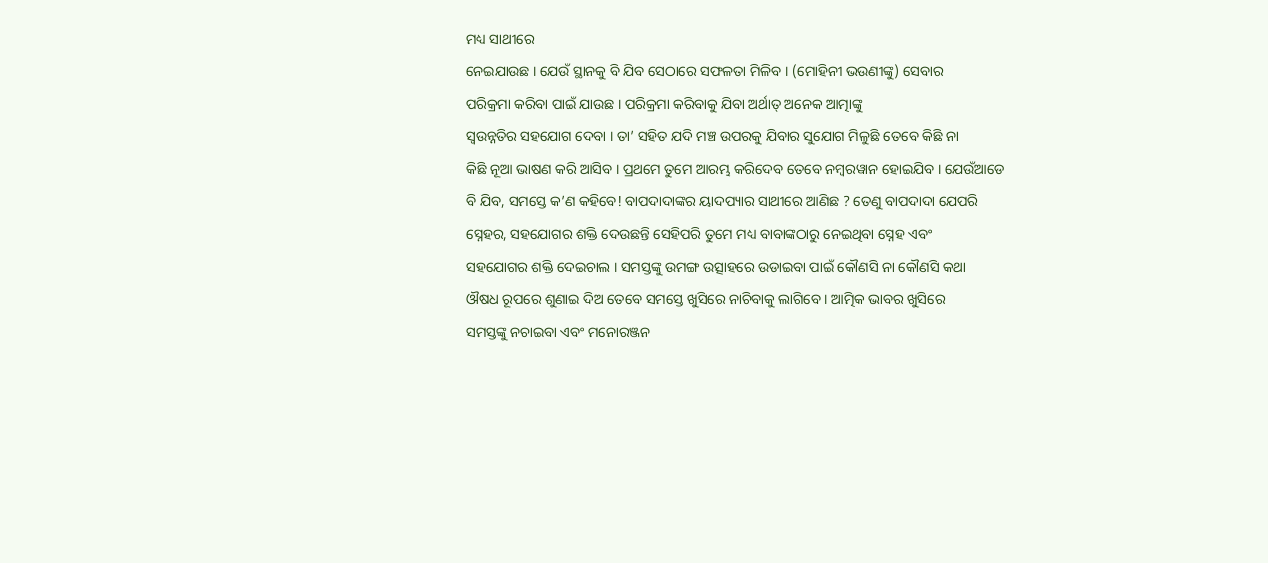ମଧ୍ୟ ସାଥୀରେ
ନେଇଯାଉଛ । ଯେଉଁ ସ୍ଥାନକୁ ବି ଯିବ ସେଠାରେ ସଫଳତା ମିଳିବ । (ମୋହିନୀ ଭଉଣୀଙ୍କୁ) ସେବାର
ପରିକ୍ରମା କରିବା ପାଇଁ ଯାଉଛ । ପରିକ୍ରମା କରିବାକୁ ଯିବା ଅର୍ଥାତ୍ ଅନେକ ଆତ୍ମାଙ୍କୁ
ସ୍ୱଉନ୍ନତିର ସହଯୋଗ ଦେବା । ତା’ ସହିତ ଯଦି ମଞ୍ଚ ଉପରକୁ ଯିବାର ସୁଯୋଗ ମିଳୁଛି ତେବେ କିଛି ନା
କିଛି ନୂଆ ଭାଷଣ କରି ଆସିବ । ପ୍ରଥମେ ତୁମେ ଆରମ୍ଭ କରିଦେବ ତେବେ ନମ୍ବରୱାନ ହୋଇଯିବ । ଯେଉଁଆଡେ
ବି ଯିବ, ସମସ୍ତେ କ’ଣ କହିବେ! ବାପଦାଦାଙ୍କର ୟାଦପ୍ୟାର ସାଥୀରେ ଆଣିଛ ? ତେଣୁ ବାପଦାଦା ଯେପରି
ସ୍ନେହର, ସହଯୋଗର ଶକ୍ତି ଦେଉଛନ୍ତି ସେହିପରି ତୁମେ ମଧ୍ୟ ବାବାଙ୍କଠାରୁ ନେଇଥିବା ସ୍ନେହ ଏବଂ
ସହଯୋଗର ଶକ୍ତି ଦେଇଚାଲ । ସମସ୍ତଙ୍କୁ ଉମଙ୍ଗ ଉତ୍ସାହରେ ଉଡାଇବା ପାଇଁ କୌଣସି ନା କୌଣସି କଥା
ଔଷଧ ରୂପରେ ଶୁଣାଇ ଦିଅ ତେବେ ସମସ୍ତେ ଖୁସିରେ ନାଚିବାକୁ ଲାଗିବେ । ଆତ୍ମିକ ଭାବର ଖୁସିରେ
ସମସ୍ତଙ୍କୁ ନଚାଇବା ଏବଂ ମନୋରଞ୍ଜନ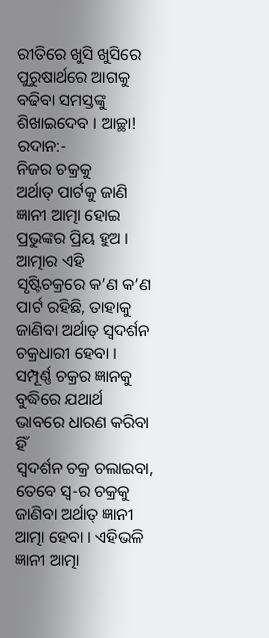ରୀତିରେ ଖୁସି ଖୁସିରେ ପୁରୁଷାର୍ଥରେ ଆଗକୁ ବଢିବା ସମସ୍ତଙ୍କୁ
ଶିଖାଇଦେବ । ଆଚ୍ଛା!
ରଦାନ:-
ନିଜର ଚକ୍ରକୁ
ଅର୍ଥାତ୍ ପାର୍ଟକୁ ଜାଣି ଜ୍ଞାନୀ ଆତ୍ମା ହୋଇ ପ୍ରଭୁଙ୍କର ପ୍ରିୟ ହୁଅ ।
ଆତ୍ମାର ଏହି ସୃଷ୍ଟିଚକ୍ରରେ କ’ଣ କ’ଣ ପାର୍ଟ ରହିଛି, ତାହାକୁ ଜାଣିବା ଅର୍ଥାତ୍ ସ୍ୱଦର୍ଶନ
ଚକ୍ରଧାରୀ ହେବା । ସମ୍ପୂର୍ଣ୍ଣ ଚକ୍ରର ଜ୍ଞାନକୁ ବୁଦ୍ଧିରେ ଯଥାର୍ଥ ଭାବରେ ଧାରଣ କରିବା ହିଁ
ସ୍ୱଦର୍ଶନ ଚକ୍ର ଚଲାଇବା, ତେବେ ସ୍ୱ-ର ଚକ୍ରକୁ ଜାଣିବା ଅର୍ଥାତ୍ ଜ୍ଞାନୀ ଆତ୍ମା ହେବା । ଏହିଭଳି
ଜ୍ଞାନୀ ଆତ୍ମା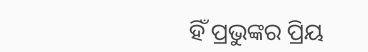ହିଁ ପ୍ରଭୁଙ୍କର ପ୍ରିୟ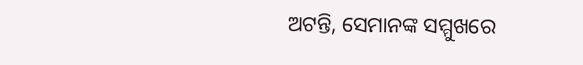ଅଟନ୍ତି, ସେମାନଙ୍କ ସମ୍ମୁଖରେ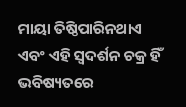ମାୟା ତିଷ୍ଠିପାରିନଥାଏ
ଏବଂ ଏହି ସ୍ୱଦର୍ଶନ ଚକ୍ର ହିଁ ଭବିଷ୍ୟତରେ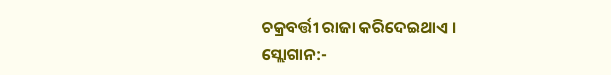ଚକ୍ରବର୍ତ୍ତୀ ରାଜା କରିଦେଇଥାଏ ।
ସ୍ଲୋଗାନ:-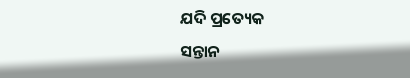ଯଦି ପ୍ରତ୍ୟେକ
ସନ୍ତାନ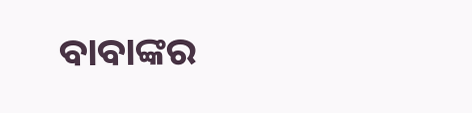ବାବାଙ୍କର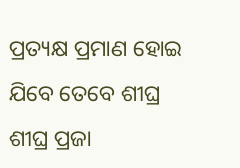ପ୍ରତ୍ୟକ୍ଷ ପ୍ରମାଣ ହୋଇ ଯିବେ ତେବେ ଶୀଘ୍ର ଶୀଘ୍ର ପ୍ରଜା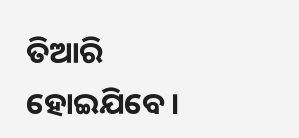ତିଆରି ହୋଇଯିବେ ।